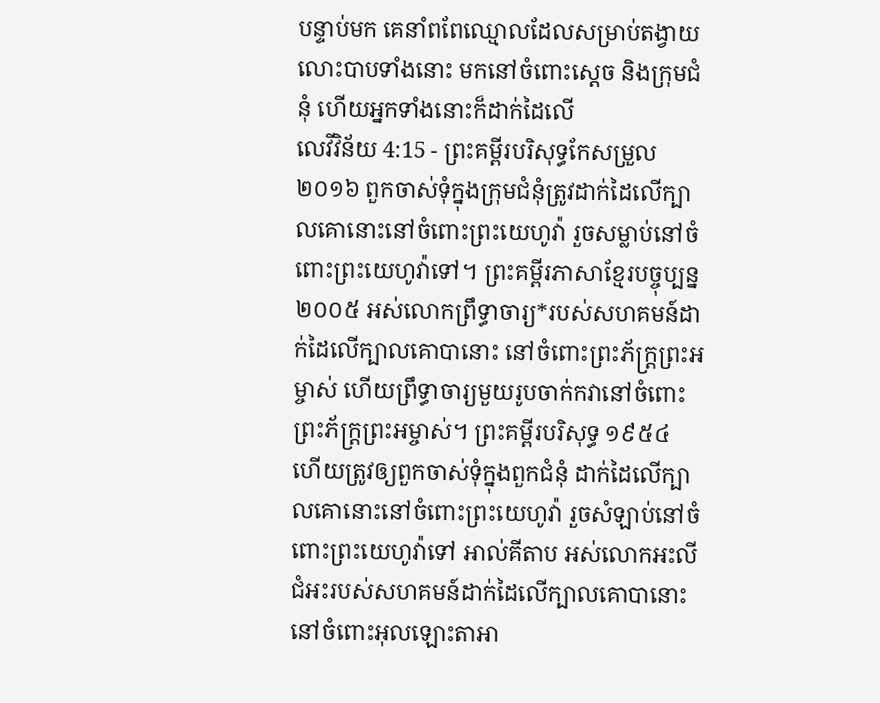បន្ទាប់មក គេនាំពពែឈ្មោលដែលសម្រាប់តង្វាយលោះបាបទាំងនោះ មកនៅចំពោះស្តេច និងក្រុមជំនុំ ហើយអ្នកទាំងនោះក៏ដាក់ដៃលើ
លេវីវិន័យ 4:15 - ព្រះគម្ពីរបរិសុទ្ធកែសម្រួល ២០១៦ ពួកចាស់ទុំក្នុងក្រុមជំនុំត្រូវដាក់ដៃលើក្បាលគោនោះនៅចំពោះព្រះយេហូវ៉ា រួចសម្លាប់នៅចំពោះព្រះយេហូវ៉ាទៅ។ ព្រះគម្ពីរភាសាខ្មែរបច្ចុប្បន្ន ២០០៥ អស់លោកព្រឹទ្ធាចារ្យ*របស់សហគមន៍ដាក់ដៃលើក្បាលគោបានោះ នៅចំពោះព្រះភ័ក្ត្រព្រះអម្ចាស់ ហើយព្រឹទ្ធាចារ្យមួយរូបចាក់កវានៅចំពោះព្រះភ័ក្ត្រព្រះអម្ចាស់។ ព្រះគម្ពីរបរិសុទ្ធ ១៩៥៤ ហើយត្រូវឲ្យពួកចាស់ទុំក្នុងពួកជំនុំ ដាក់ដៃលើក្បាលគោនោះនៅចំពោះព្រះយេហូវ៉ា រួចសំឡាប់នៅចំពោះព្រះយេហូវ៉ាទៅ អាល់គីតាប អស់លោកអះលីជំអះរបស់សហគមន៍ដាក់ដៃលើក្បាលគោបានោះនៅចំពោះអុលឡោះតាអា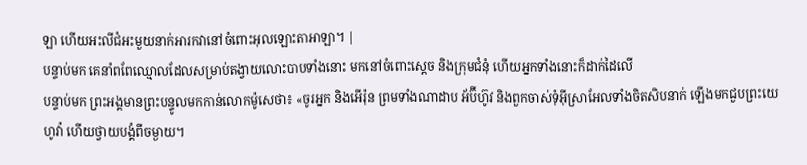ឡា ហើយអះលីជំអះមួយនាក់អារកវានៅចំពោះអុលឡោះតាអាឡា។ |
បន្ទាប់មក គេនាំពពែឈ្មោលដែលសម្រាប់តង្វាយលោះបាបទាំងនោះ មកនៅចំពោះស្តេច និងក្រុមជំនុំ ហើយអ្នកទាំងនោះក៏ដាក់ដៃលើ
បន្ទាប់មក ព្រះអង្គមានព្រះបន្ទូលមកកាន់លោកម៉ូសេថា៖ «ចូរអ្នក និងអើរ៉ុន ព្រមទាំងណាដាប អ័ប៊ីហ៊ូវ និងពួកចាស់ទុំអ៊ីស្រាអែលទាំងចិតសិបនាក់ ឡើងមកជួបព្រះយេហូវ៉ា ហើយថ្វាយបង្គំពីចម្ងាយ។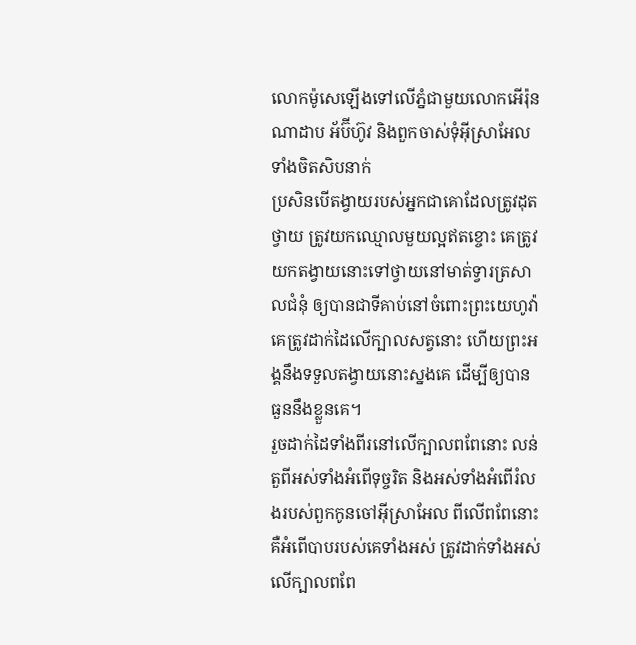លោកម៉ូសេឡើងទៅលើភ្នំជាមួយលោកអើរ៉ុន ណាដាប អ័ប៊ីហ៊ូវ និងពួកចាស់ទុំអ៊ីស្រាអែលទាំងចិតសិបនាក់
ប្រសិនបើតង្វាយរបស់អ្នកជាគោដែលត្រូវដុតថ្វាយ ត្រូវយកឈ្មោលមួយល្អឥតខ្ចោះ គេត្រូវយកតង្វាយនោះទៅថ្វាយនៅមាត់ទ្វារត្រសាលជំនុំ ឲ្យបានជាទីគាប់នៅចំពោះព្រះយេហូវ៉ា
គេត្រូវដាក់ដៃលើក្បាលសត្វនោះ ហើយព្រះអង្គនឹងទទួលតង្វាយនោះស្នងគេ ដើម្បីឲ្យបានធួននឹងខ្លួនគេ។
រួចដាក់ដៃទាំងពីរនៅលើក្បាលពពែនោះ លន់តួពីអស់ទាំងអំពើទុច្ចរិត និងអស់ទាំងអំពើរំលងរបស់ពួកកូនចៅអ៊ីស្រាអែល ពីលើពពែនោះ គឺអំពើបាបរបស់គេទាំងអស់ ត្រូវដាក់ទាំងអស់លើក្បាលពពែ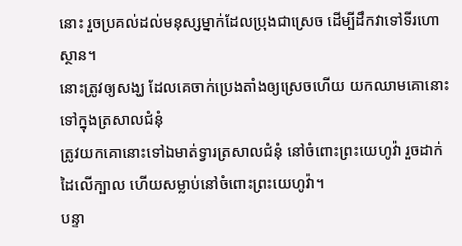នោះ រួចប្រគល់ដល់មនុស្សម្នាក់ដែលប្រុងជាស្រេច ដើម្បីដឹកវាទៅទីរហោស្ថាន។
នោះត្រូវឲ្យសង្ឃ ដែលគេចាក់ប្រេងតាំងឲ្យស្រេចហើយ យកឈាមគោនោះទៅក្នុងត្រសាលជំនុំ
ត្រូវយកគោនោះទៅឯមាត់ទ្វារត្រសាលជំនុំ នៅចំពោះព្រះយេហូវ៉ា រួចដាក់ដៃលើក្បាល ហើយសម្លាប់នៅចំពោះព្រះយេហូវ៉ា។
បន្ទា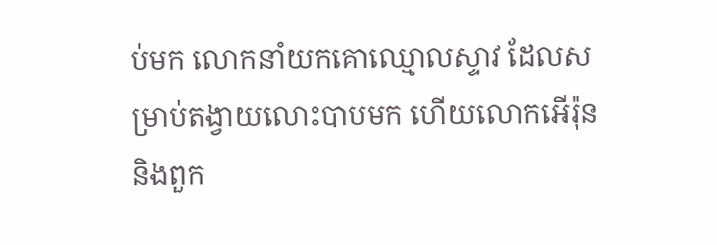ប់មក លោកនាំយកគោឈ្មោលស្ទាវ ដែលសម្រាប់តង្វាយលោះបាបមក ហើយលោកអើរ៉ុន និងពួក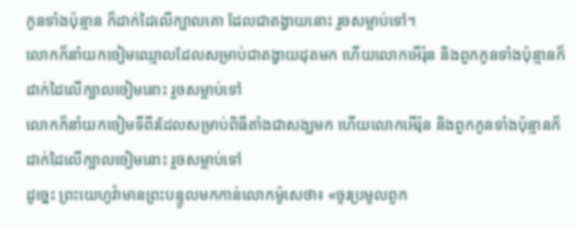កូនទាំងប៉ុន្មាន ក៏ដាក់ដៃលើក្បាលគោ ដែលជាតង្វាយនោះ រួចសម្លាប់ទៅ។
លោកក៏នាំយកចៀមឈ្មោលដែលសម្រាប់ជាតង្វាយដុតមក ហើយលោកអើរ៉ុន និងពួកកូនទាំងប៉ុន្មានក៏ដាក់ដៃលើក្បាលចៀមនោះ រួចសម្លាប់ទៅ
លោកក៏នាំយកចៀមទីពីរដែលសម្រាប់ពិធីតាំងជាសង្ឃមក ហើយលោកអើរ៉ុន និងពួកកូនទាំងប៉ុន្មានក៏ដាក់ដៃលើក្បាលចៀមនោះ រួចសម្លាប់ទៅ
ដូច្នេះ ព្រះយេហូវ៉ាមានព្រះបន្ទូលមកកាន់លោកម៉ូសេថា៖ «ចូរប្រមូលពួក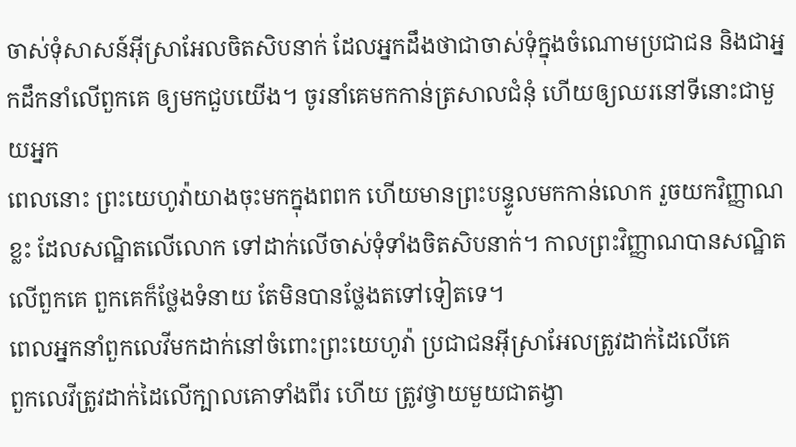ចាស់ទុំសាសន៍អ៊ីស្រាអែលចិតសិបនាក់ ដែលអ្នកដឹងថាជាចាស់ទុំក្នុងចំណោមប្រជាជន និងជាអ្នកដឹកនាំលើពួកគេ ឲ្យមកជួបយើង។ ចូរនាំគេមកកាន់ត្រសាលជំនុំ ហើយឲ្យឈរនៅទីនោះជាមួយអ្នក
ពេលនោះ ព្រះយេហូវ៉ាយាងចុះមកក្នុងពពក ហើយមានព្រះបន្ទូលមកកាន់លោក រួចយកវិញ្ញាណខ្លះ ដែលសណ្ឋិតលើលោក ទៅដាក់លើចាស់ទុំទាំងចិតសិបនាក់។ កាលព្រះវិញ្ញាណបានសណ្ឋិតលើពួកគេ ពួកគេក៏ថ្លែងទំនាយ តែមិនបានថ្លែងតទៅទៀតទេ។
ពេលអ្នកនាំពួកលេវីមកដាក់នៅចំពោះព្រះយេហូវ៉ា ប្រជាជនអ៊ីស្រាអែលត្រូវដាក់ដៃលើគេ
ពួកលេវីត្រូវដាក់ដៃលើក្បាលគោទាំងពីរ ហើយ ត្រូវថ្វាយមួយជាតង្វា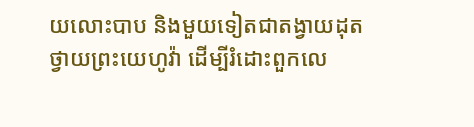យលោះបាប និងមួយទៀតជាតង្វាយដុតថ្វាយព្រះយេហូវ៉ា ដើម្បីរំដោះពួកលេ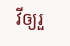វីឲ្យរួ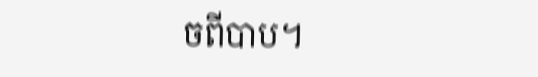ចពីបាប។